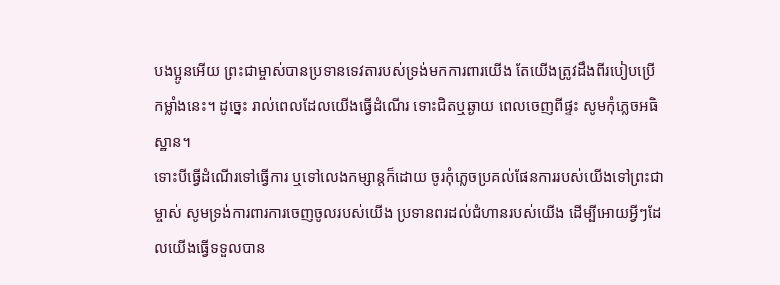បងប្អូនអើយ ព្រះជាម្ចាស់បានប្រទានទេវតារបស់ទ្រង់មកការពារយើង តែយើងត្រូវដឹងពីរបៀបប្រើកម្លាំងនេះ។ ដូច្នេះ រាល់ពេលដែលយើងធ្វើដំណើរ ទោះជិតឬឆ្ងាយ ពេលចេញពីផ្ទះ សូមកុំភ្លេចអធិស្ឋាន។
ទោះបីធ្វើដំណើរទៅធ្វើការ ឬទៅលេងកម្សាន្តក៏ដោយ ចូរកុំភ្លេចប្រគល់ផែនការរបស់យើងទៅព្រះជាម្ចាស់ សូមទ្រង់ការពារការចេញចូលរបស់យើង ប្រទានពរដល់ជំហានរបស់យើង ដើម្បីអោយអ្វីៗដែលយើងធ្វើទទួលបាន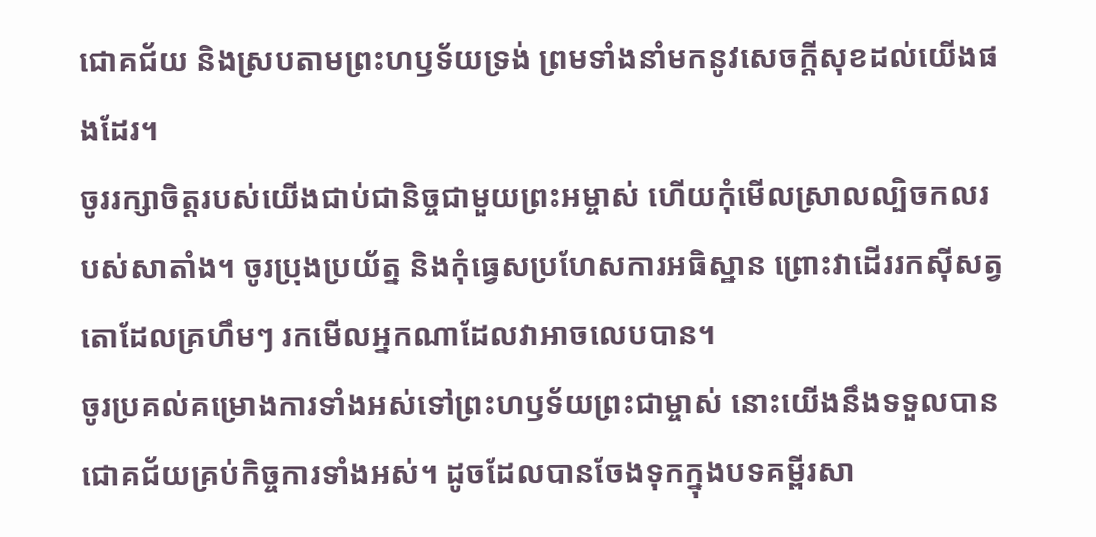ជោគជ័យ និងស្របតាមព្រះហឫទ័យទ្រង់ ព្រមទាំងនាំមកនូវសេចក្តីសុខដល់យើងផងដែរ។
ចូររក្សាចិត្តរបស់យើងជាប់ជានិច្ចជាមួយព្រះអម្ចាស់ ហើយកុំមើលស្រាលល្បិចកលរបស់សាតាំង។ ចូរប្រុងប្រយ័ត្ន និងកុំធ្វេសប្រហែសការអធិស្ឋាន ព្រោះវាដើររកស៊ីសត្វតោដែលគ្រហឹមៗ រកមើលអ្នកណាដែលវាអាចលេបបាន។
ចូរប្រគល់គម្រោងការទាំងអស់ទៅព្រះហឫទ័យព្រះជាម្ចាស់ នោះយើងនឹងទទួលបានជោគជ័យគ្រប់កិច្ចការទាំងអស់។ ដូចដែលបានចែងទុកក្នុងបទគម្ពីរសា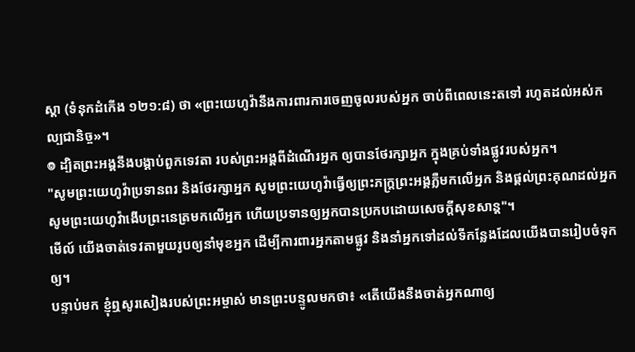ស្តា (ទំនុកដំកើង ១២១:៨) ថា «ព្រះយេហូវ៉ានឹងការពារការចេញចូលរបស់អ្នក ចាប់ពីពេលនេះតទៅ រហូតដល់អស់កល្បជានិច្ច»។
៙ ដ្បិតព្រះអង្គនឹងបង្គាប់ពួកទេវតា របស់ព្រះអង្គពីដំណើរអ្នក ឲ្យបានថែរក្សាអ្នក ក្នុងគ្រប់ទាំងផ្លូវរបស់អ្នក។
"សូមព្រះយេហូវ៉ាប្រទានពរ និងថែរក្សាអ្នក សូមព្រះយេហូវ៉ាធ្វើឲ្យព្រះភក្ត្រព្រះអង្គភ្លឺមកលើអ្នក និងផ្តល់ព្រះគុណដល់អ្នក សូមព្រះយេហូវ៉ាងើបព្រះនេត្រមកលើអ្នក ហើយប្រទានឲ្យអ្នកបានប្រកបដោយសេចក្ដីសុខសាន្ត"។
មើល៍ យើងចាត់ទេវតាមួយរូបឲ្យនាំមុខអ្នក ដើម្បីការពារអ្នកតាមផ្លូវ និងនាំអ្នកទៅដល់ទីកន្លែងដែលយើងបានរៀបចំទុកឲ្យ។
បន្ទាប់មក ខ្ញុំឮសូរសៀងរបស់ព្រះអម្ចាស់ មានព្រះបន្ទូលមកថា៖ «តើយើងនឹងចាត់អ្នកណាឲ្យ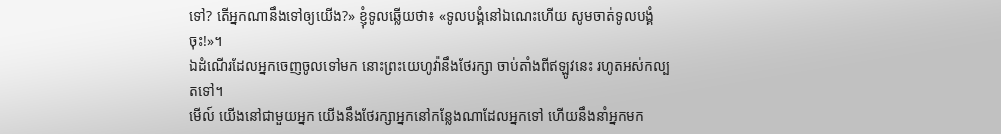ទៅ? តើអ្នកណានឹងទៅឲ្យយើង?» ខ្ញុំទូលឆ្លើយថា៖ «ទូលបង្គំនៅឯណេះហើយ សូមចាត់ទូលបង្គំចុះ!»។
ឯដំណើរដែលអ្នកចេញចូលទៅមក នោះព្រះយេហូវ៉ានឹងថែរក្សា ចាប់តាំងពីឥឡូវនេះ រហូតអស់កល្បតទៅ។
មើល៍ យើងនៅជាមួយអ្នក យើងនឹងថែរក្សាអ្នកនៅកន្លែងណាដែលអ្នកទៅ ហើយនឹងនាំអ្នកមក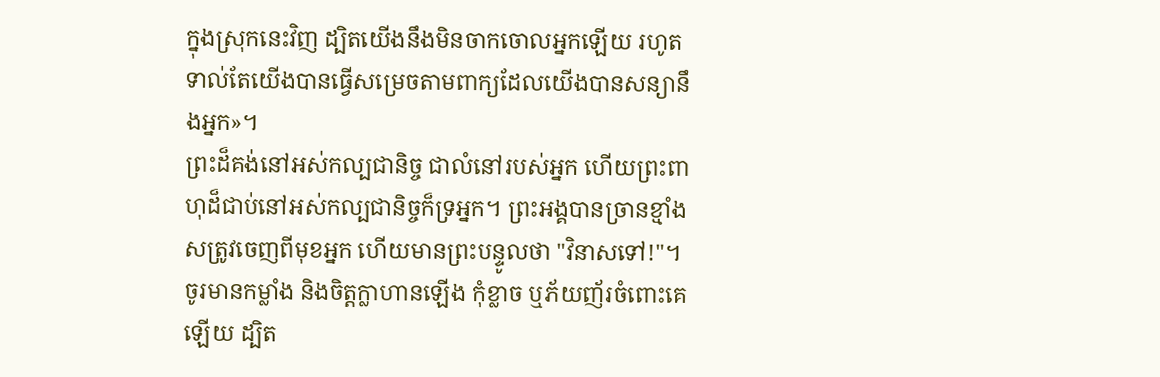ក្នុងស្រុកនេះវិញ ដ្បិតយើងនឹងមិនចាកចោលអ្នកឡើយ រហូតទាល់តែយើងបានធ្វើសម្រេចតាមពាក្យដែលយើងបានសន្យានឹងអ្នក»។
ព្រះដ៏គង់នៅអស់កល្បជានិច្ច ជាលំនៅរបស់អ្នក ហើយព្រះពាហុដ៏ជាប់នៅអស់កល្បជានិច្ចក៏ទ្រអ្នក។ ព្រះអង្គបានច្រានខ្មាំងសត្រូវចេញពីមុខអ្នក ហើយមានព្រះបន្ទូលថា "វិនាសទៅ!"។
ចូរមានកម្លាំង និងចិត្តក្លាហានឡើង កុំខ្លាច ឬភ័យញ័រចំពោះគេឡើយ ដ្បិត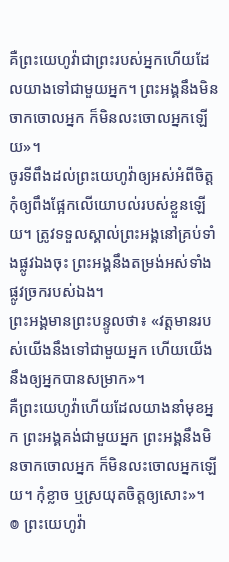គឺព្រះយេហូវ៉ាជាព្រះរបស់អ្នកហើយដែលយាងទៅជាមួយអ្នក។ ព្រះអង្គនឹងមិនចាកចោលអ្នក ក៏មិនលះចោលអ្នកឡើយ»។
ចូរទីពឹងដល់ព្រះយេហូវ៉ាឲ្យអស់អំពីចិត្ត កុំឲ្យពឹងផ្អែកលើយោបល់របស់ខ្លួនឡើយ។ ត្រូវទទួលស្គាល់ព្រះអង្គនៅគ្រប់ទាំងផ្លូវឯងចុះ ព្រះអង្គនឹងតម្រង់អស់ទាំងផ្លូវច្រករបស់ឯង។
ព្រះអង្គមានព្រះបន្ទូលថា៖ «វត្តមានរបស់យើងនឹងទៅជាមួយអ្នក ហើយយើងនឹងឲ្យអ្នកបានសម្រាក»។
គឺព្រះយេហូវ៉ាហើយដែលយាងនាំមុខអ្នក ព្រះអង្គគង់ជាមួយអ្នក ព្រះអង្គនឹងមិនចាកចោលអ្នក ក៏មិនលះចោលអ្នកឡើយ។ កុំខ្លាច ឬស្រយុតចិត្តឲ្យសោះ»។
៙ ព្រះយេហូវ៉ា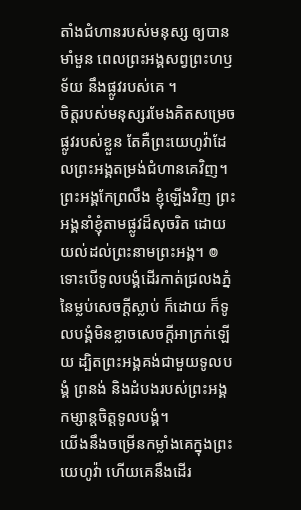តាំងជំហានរបស់មនុស្ស ឲ្យបានមាំមួន ពេលព្រះអង្គសព្វព្រះហឫទ័យ នឹងផ្លូវរបស់គេ ។
ចិត្តរបស់មនុស្សរមែងគិតសម្រេចផ្លូវរបស់ខ្លួន តែគឺព្រះយេហូវ៉ាដែលព្រះអង្គតម្រង់ជំហានគេវិញ។
ព្រះអង្គកែព្រលឹង ខ្ញុំឡើងវិញ ព្រះអង្គនាំខ្ញុំតាមផ្លូវដ៏សុចរិត ដោយយល់ដល់ព្រះនាមព្រះអង្គ។ ៙ ទោះបើទូលបង្គំដើរកាត់ជ្រលងភ្នំ នៃម្លប់សេចក្ដីស្លាប់ ក៏ដោយ ក៏ទូលបង្គំមិនខ្លាចសេចក្ដីអាក្រក់ឡើយ ដ្បិតព្រះអង្គគង់ជាមួយទូលបង្គំ ព្រនង់ និងដំបងរបស់ព្រះអង្គ កម្សាន្តចិត្តទូលបង្គំ។
យើងនឹងចម្រើនកម្លាំងគេក្នុងព្រះយេហូវ៉ា ហើយគេនឹងដើរ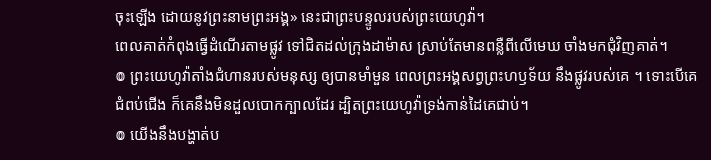ចុះឡើង ដោយនូវព្រះនាមព្រះអង្គ» នេះជាព្រះបន្ទូលរបស់ព្រះយេហូវ៉ា។
ពេលគាត់កំពុងធ្វើដំណើរតាមផ្លូវ ទៅជិតដល់ក្រុងដាម៉ាស ស្រាប់តែមានពន្លឺពីលើមេឃ ចាំងមកជុំវិញគាត់។
៙ ព្រះយេហូវ៉ាតាំងជំហានរបស់មនុស្ស ឲ្យបានមាំមួន ពេលព្រះអង្គសព្វព្រះហឫទ័យ នឹងផ្លូវរបស់គេ ។ ទោះបើគេ ជំពប់ជើង ក៏គេនឹងមិនដួលបោកក្បាលដែរ ដ្បិតព្រះយេហូវ៉ាទ្រង់កាន់ដៃគេជាប់។
៙ យើងនឹងបង្ហាត់ប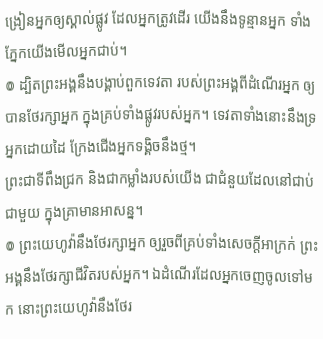ង្រៀនអ្នកឲ្យស្គាល់ផ្លូវ ដែលអ្នកត្រូវដើរ យើងនឹងទូន្មានអ្នក ទាំងភ្នែកយើងមើលអ្នកជាប់។
៙ ដ្បិតព្រះអង្គនឹងបង្គាប់ពួកទេវតា របស់ព្រះអង្គពីដំណើរអ្នក ឲ្យបានថែរក្សាអ្នក ក្នុងគ្រប់ទាំងផ្លូវរបស់អ្នក។ ទេវតាទាំងនោះនឹងទ្រអ្នកដោយដៃ ក្រែងជើងអ្នកទង្គិចនឹងថ្ម។
ព្រះជាទីពឹងជ្រក និងជាកម្លាំងរបស់យើង ជាជំនួយដែលនៅជាប់ជាមួយ ក្នុងគ្រាមានអាសន្ន។
៙ ព្រះយេហូវ៉ានឹងថែរក្សាអ្នក ឲ្យរួចពីគ្រប់ទាំងសេចក្ដីអាក្រក់ ព្រះអង្គនឹងថែរក្សាជីវិតរបស់អ្នក។ ឯដំណើរដែលអ្នកចេញចូលទៅមក នោះព្រះយេហូវ៉ានឹងថែរ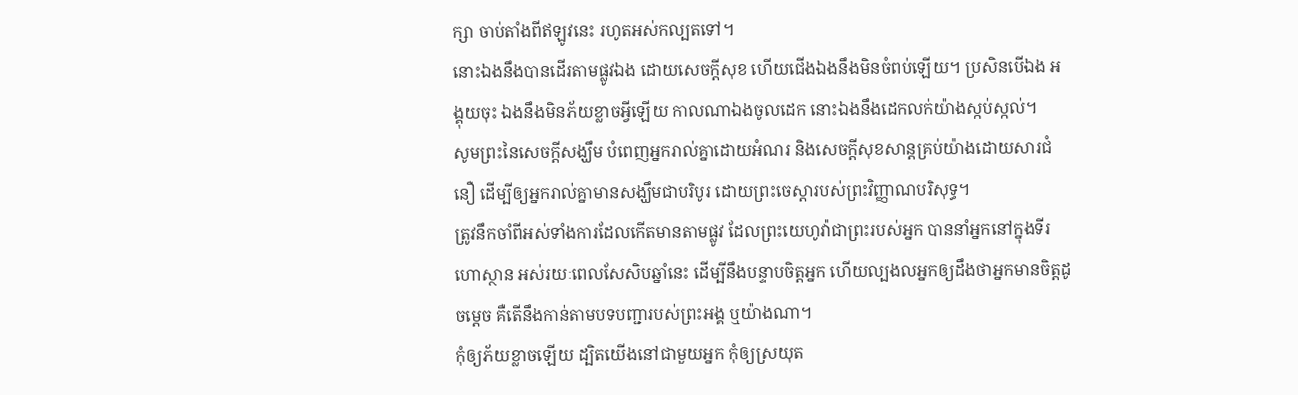ក្សា ចាប់តាំងពីឥឡូវនេះ រហូតអស់កល្បតទៅ។
នោះឯងនឹងបានដើរតាមផ្លូវឯង ដោយសេចក្ដីសុខ ហើយជើងឯងនឹងមិនចំពប់ឡើយ។ ប្រសិនបើឯង អង្គុយចុះ ឯងនឹងមិនភ័យខ្លាចអ្វីឡើយ កាលណាឯងចូលដេក នោះឯងនឹងដេកលក់យ៉ាងស្កប់ស្កល់។
សូមព្រះនៃសេចក្តីសង្ឃឹម បំពេញអ្នករាល់គ្នាដោយអំណរ និងសេចក្តីសុខសាន្តគ្រប់យ៉ាងដោយសារជំនឿ ដើម្បីឲ្យអ្នករាល់គ្នាមានសង្ឃឹមជាបរិបូរ ដោយព្រះចេស្តារបស់ព្រះវិញ្ញាណបរិសុទ្ធ។
ត្រូវនឹកចាំពីអស់ទាំងការដែលកើតមានតាមផ្លូវ ដែលព្រះយេហូវ៉ាជាព្រះរបស់អ្នក បាននាំអ្នកនៅក្នុងទីរហោស្ថាន អស់រយៈពេលសែសិបឆ្នាំនេះ ដើម្បីនឹងបន្ទាបចិត្តអ្នក ហើយល្បងលអ្នកឲ្យដឹងថាអ្នកមានចិត្តដូចម្ដេច គឺតើនឹងកាន់តាមបទបញ្ជារបស់ព្រះអង្គ ឬយ៉ាងណា។
កុំឲ្យភ័យខ្លាចឡើយ ដ្បិតយើងនៅជាមួយអ្នក កុំឲ្យស្រយុត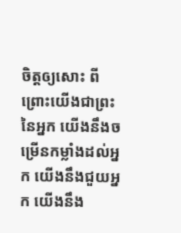ចិត្តឲ្យសោះ ពីព្រោះយើងជាព្រះនៃអ្នក យើងនឹងចម្រើនកម្លាំងដល់អ្នក យើងនឹងជួយអ្នក យើងនឹង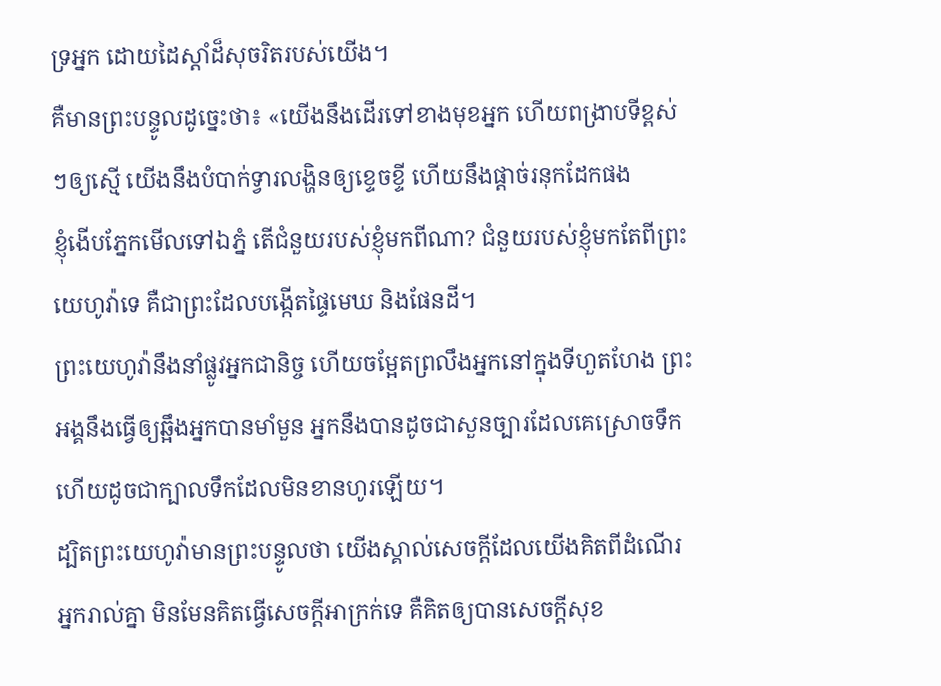ទ្រអ្នក ដោយដៃស្តាំដ៏សុចរិតរបស់យើង។
គឺមានព្រះបន្ទូលដូច្នេះថា៖ «យើងនឹងដើរទៅខាងមុខអ្នក ហើយពង្រាបទីខ្ពស់ៗឲ្យស្មើ យើងនឹងបំបាក់ទ្វារលង្ហិនឲ្យខ្ទេចខ្ទី ហើយនឹងផ្ដាច់រនុកដែកផង
ខ្ញុំងើបភ្នែកមើលទៅឯភ្នំ តើជំនួយរបស់ខ្ញុំមកពីណា? ជំនួយរបស់ខ្ញុំមកតែពីព្រះយេហូវ៉ាទេ គឺជាព្រះដែលបង្កើតផ្ទៃមេឃ និងផែនដី។
ព្រះយេហូវ៉ានឹងនាំផ្លូវអ្នកជានិច្ច ហើយចម្អែតព្រលឹងអ្នកនៅក្នុងទីហួតហែង ព្រះអង្គនឹងធ្វើឲ្យឆ្អឹងអ្នកបានមាំមួន អ្នកនឹងបានដូចជាសួនច្បារដែលគេស្រោចទឹក ហើយដូចជាក្បាលទឹកដែលមិនខានហូរឡើយ។
ដ្បិតព្រះយេហូវ៉ាមានព្រះបន្ទូលថា យើងស្គាល់សេចក្ដីដែលយើងគិតពីដំណើរអ្នករាល់គ្នា មិនមែនគិតធ្វើសេចក្ដីអាក្រក់ទេ គឺគិតឲ្យបានសេចក្ដីសុខ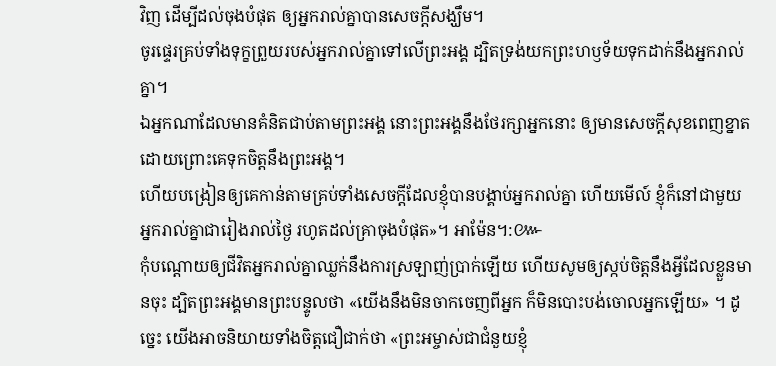វិញ ដើម្បីដល់ចុងបំផុត ឲ្យអ្នករាល់គ្នាបានសេចក្ដីសង្ឃឹម។
ចូរផ្ទេរគ្រប់ទាំងទុក្ខព្រួយរបស់អ្នករាល់គ្នាទៅលើព្រះអង្គ ដ្បិតទ្រង់យកព្រះហឫទ័យទុកដាក់នឹងអ្នករាល់គ្នា។
ឯអ្នកណាដែលមានគំនិតជាប់តាមព្រះអង្គ នោះព្រះអង្គនឹងថែរក្សាអ្នកនោះ ឲ្យមានសេចក្ដីសុខពេញខ្នាត ដោយព្រោះគេទុកចិត្តនឹងព្រះអង្គ។
ហើយបង្រៀនឲ្យគេកាន់តាមគ្រប់ទាំងសេចក្តីដែលខ្ញុំបានបង្គាប់អ្នករាល់គ្នា ហើយមើល៍ ខ្ញុំក៏នៅជាមួយអ្នករាល់គ្នាជារៀងរាល់ថ្ងៃ រហូតដល់គ្រាចុងបំផុត»។ អាម៉ែន។:៚
កុំបណ្ដោយឲ្យជីវិតអ្នករាល់គ្នាឈ្លក់នឹងការស្រឡាញ់ប្រាក់ឡើយ ហើយសូមឲ្យស្កប់ចិត្តនឹងអ្វីដែលខ្លួនមានចុះ ដ្បិតព្រះអង្គមានព្រះបន្ទូលថា «យើងនឹងមិនចាកចេញពីអ្នក ក៏មិនបោះបង់ចោលអ្នកឡើយ» ។ ដូច្នេះ យើងអាចនិយាយទាំងចិត្តជឿជាក់ថា «ព្រះអម្ចាស់ជាជំនួយខ្ញុំ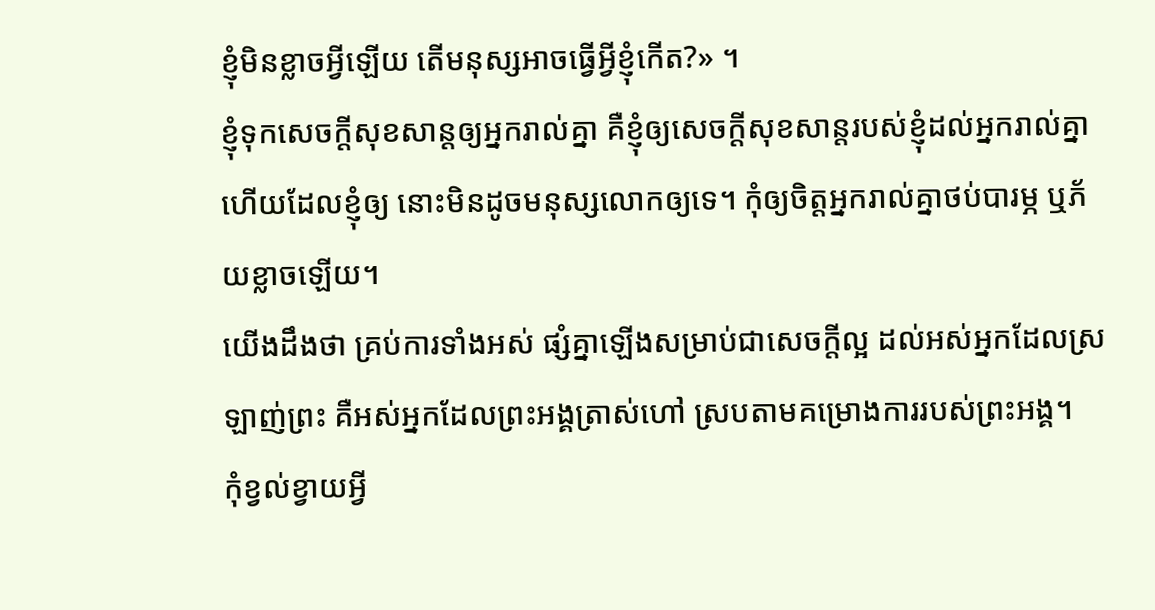ខ្ញុំមិនខ្លាចអ្វីឡើយ តើមនុស្សអាចធ្វើអ្វីខ្ញុំកើត?» ។
ខ្ញុំទុកសេចក្តីសុខសាន្តឲ្យអ្នករាល់គ្នា គឺខ្ញុំឲ្យសេចក្តីសុខសាន្តរបស់ខ្ញុំដល់អ្នករាល់គ្នា ហើយដែលខ្ញុំឲ្យ នោះមិនដូចមនុស្សលោកឲ្យទេ។ កុំឲ្យចិត្តអ្នករាល់គ្នាថប់បារម្ភ ឬភ័យខ្លាចឡើយ។
យើងដឹងថា គ្រប់ការទាំងអស់ ផ្សំគ្នាឡើងសម្រាប់ជាសេចក្តីល្អ ដល់អស់អ្នកដែលស្រឡាញ់ព្រះ គឺអស់អ្នកដែលព្រះអង្គត្រាស់ហៅ ស្របតាមគម្រោងការរបស់ព្រះអង្គ។
កុំខ្វល់ខ្វាយអ្វី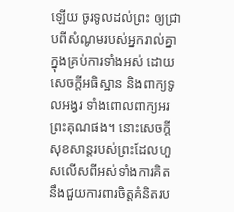ឡើយ ចូរទូលដល់ព្រះ ឲ្យជ្រាបពីសំណូមរបស់អ្នករាល់គ្នាក្នុងគ្រប់ការទាំងអស់ ដោយសេចក្ដីអធិស្ឋាន និងពាក្យទូលអង្វរ ទាំងពោលពាក្យអរព្រះគុណផង។ នោះសេចក្ដីសុខសាន្តរបស់ព្រះដែលហួសលើសពីអស់ទាំងការគិត នឹងជួយការពារចិត្តគំនិតរប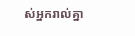ស់អ្នករាល់គ្នា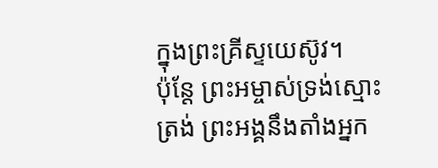ក្នុងព្រះគ្រីស្ទយេស៊ូវ។
ប៉ុន្ដែ ព្រះអម្ចាស់ទ្រង់ស្មោះត្រង់ ព្រះអង្គនឹងតាំងអ្នក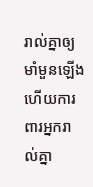រាល់គ្នាឲ្យមាំមួនឡើង ហើយការពារអ្នករាល់គ្នា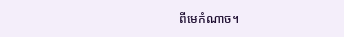ពីមេកំណាច។